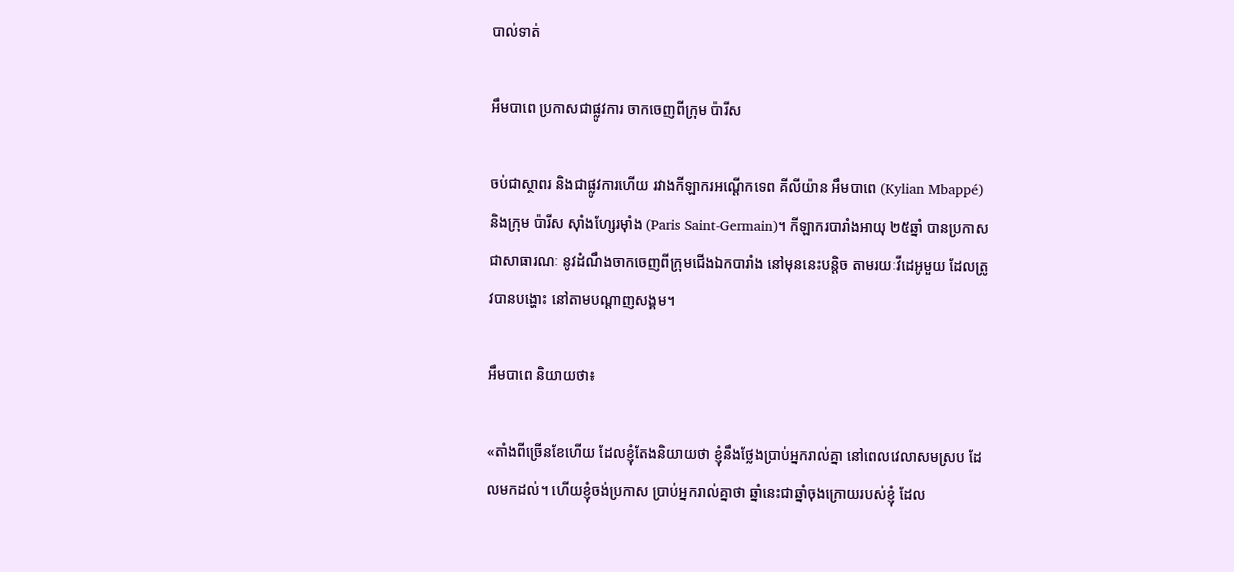បាល់ទាត់

អឹមបាពេ ប្រកាសជាផ្លូវការ ចាកចេញពីក្រុម ប៉ារីស

ចប់ជាស្ថាពរ និងជាផ្លូវការហើយ រវាងកីឡាករអណ្ដើកទេព គីលីយ៉ាន អឹមបាពេ (Kylian Mbappé) និងក្រុម ប៉ារីស ស៊ាំងហ្សែរម៉ាំង (Paris Saint-Germain)។ កីឡាករបារាំងអាយុ ២៥ឆ្នាំ បានប្រកាសជាសាធារណៈ នូវដំណឹងចាកចេញពីក្រុមជើងឯកបារាំង នៅមុននេះបន្តិច តាមរយៈវីដេអូមួយ ដែលត្រូវបានបង្ហោះ នៅតាមបណ្ដាញសង្គម។

អឹមបាពេ និយាយថា៖

«តាំងពីច្រើនខែហើយ ដែលខ្ញុំតែងនិយាយថា ខ្ញុំនឹងថ្លែងប្រាប់អ្នករាល់គ្នា នៅពេលវេលាសមស្រប ដែលមកដល់។ ហើយខ្ញុំចង់ប្រកាស ប្រាប់អ្នករាល់គ្នាថា ឆ្នាំនេះជាឆ្នាំចុងក្រោយរបស់ខ្ញុំ ដែល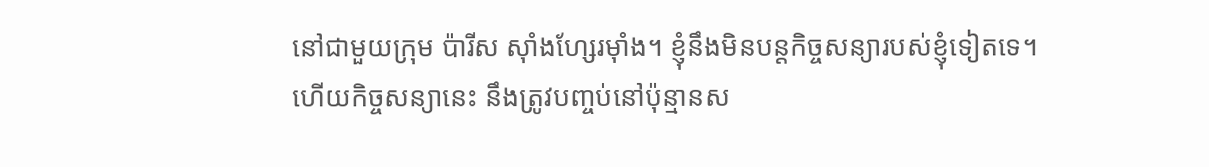នៅជាមួយក្រុម ប៉ារីស ស៊ាំងហ្សែរម៉ាំង។ ខ្ញុំនឹងមិនបន្តកិច្ចសន្យារបស់ខ្ញុំទៀតទេ។ ហើយកិច្ចសន្យានេះ នឹងត្រូវបញ្ចប់នៅប៉ុន្មានស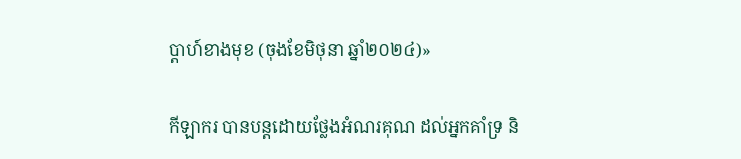ប្ដាហ៍ខាងមុខ (ចុងខែមិថុនា ឆ្នាំ២០២៤)»

កីឡាករ បានបន្តដោយថ្លែងអំណរគុណ ដល់អ្នកគាំទ្រ និ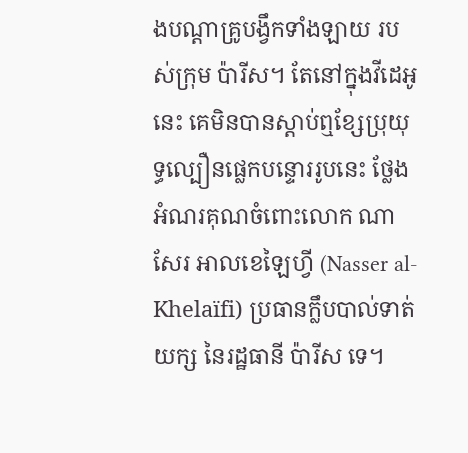ងបណ្ដាគ្រូបង្វឹកទាំងឡាយ របស់ក្រុម ប៉ារីស។ តែនៅក្នុងវីដេអូនេះ គេមិនបានស្ដាប់ឮខ្សែប្រុយុទ្ធល្បឿនផ្លេកបន្ទោររូបនេះ ថ្លែងអំណរគុណចំពោះលោក ណាសែរ អាលខេឡៃហ្វី (Nasser al-Khelaïfi) ប្រធានក្លឹបបាល់ទាត់យក្ស នៃរដ្ឋធានី ប៉ារីស ទេ។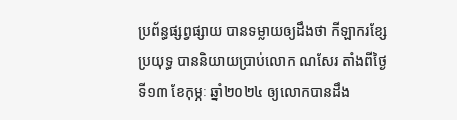ប្រព័ន្ធផ្សព្វផ្សាយ បានទម្លាយឲ្យដឹងថា កីឡាករខ្សែប្រយុទ្ធ បាននិយាយប្រាប់លោក ណសែរ តាំងពីថ្ងៃទី១៣ ខែកុម្ភៈ ឆ្នាំ២០២៤ ឲ្យលោកបានដឹង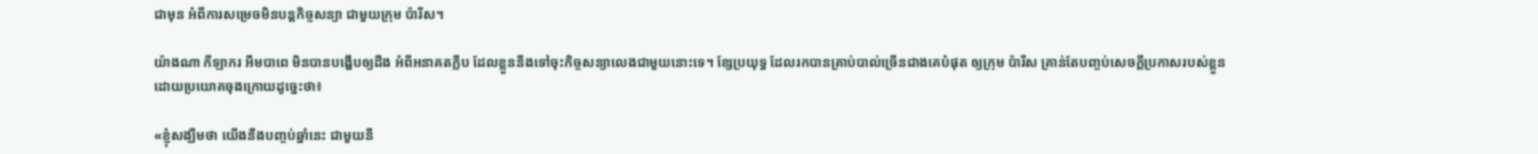ជាមុន អំពីការសម្រេចមិនបន្តកិច្ចសន្យា ជាមួយក្រុម ប៉ារីស។

យ៉ាងណា កីឡាករ អឹមបាពេ មិនបានបង្ហើបឲ្យដឹង អំពីអនាគតក្លឹប ដែលខ្លួននឹងទៅចុះកិច្ចសន្យាលេងជាមួយនោះទេ។ ខ្សែប្រយុទ្ធ ដែលរកបានគ្រាប់បាល់ច្រើនជាងគេបំផុត ឲ្យក្រុម ប៉ារីស គ្រាន់តែបញ្ចប់សេចក្ដីប្រកាសរបស់ខ្លួន ដោយប្រយោគចុងក្រោយដូច្នេះថា៖

«ខ្ញុំសង្ឃឹមថា យើងនឹងបញ្ចប់ឆ្នាំនេះ ជាមួយនឹ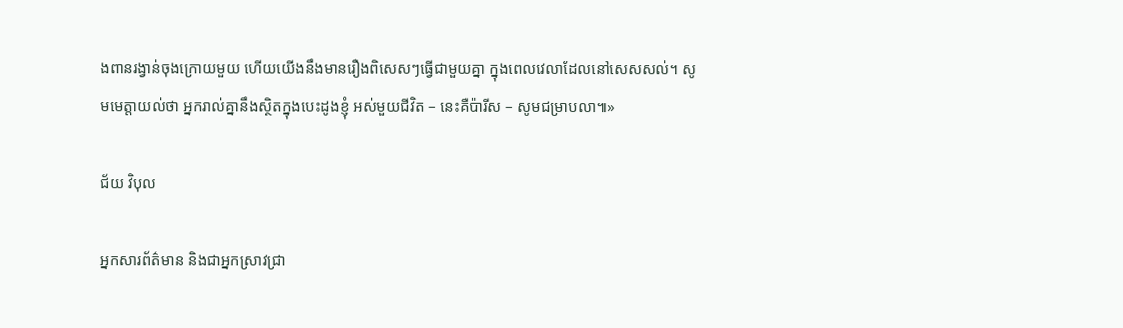ងពានរង្វាន់ចុងក្រោយមួយ ហើយយើងនឹងមានរឿងពិសេសៗធ្វើជាមួយគ្នា ក្នុងពេលវេលាដែលនៅសេសសល់។ សូមមេត្តាយល់ថា អ្នករាល់គ្នានឹងស្ថិតក្នុងបេះដូងខ្ញុំ អស់មួយជីវិត – នេះគឺប៉ារីស – សូមជម្រាបលា៕»

ជ័យ វិបុល

អ្នកសារព័ត៌មាន និងជាអ្នកស្រាវជ្រា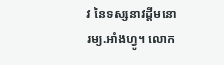វ នៃទស្សនាវដ្ដីមនោរម្យ.អាំងហ្វូ។ លោក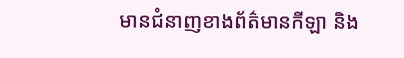មានជំនាញខាងព័ត៌មានកីឡា និង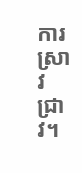ការស្រាវជ្រាវ។